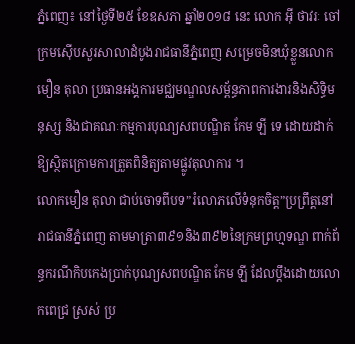ភ្នំពេញ៖ នៅថ្ងៃទី២៥ ខែឧសភា ឆ្នាំ២០១៨ នេះ លោក អ៊ី ថាវរៈ ចៅក្រមស៊ើបសួរសាលាដំបូងរាជធានីភ្នំពេញ សម្រេចមិនឃុំខ្លួនលោក មឿន តុលា ប្រធានអង្គការមជ្ឈមណ្ឌលសម្ព័ន្ធភាពការងារនិងសិទ្ធិមនុស្ស និងជាគណៈកម្មការបុណ្យសពបណ្ឌិត កែម ឡី ទេ ដោយដាក់ឱ្យស្ថិតក្រោមការត្រួតពិនិត្យតាមផ្លូវតុលាការ ។
លោកមឿន តុលា ជាប់ចោទពីបទ”រំលោភលើទំនុកចិត្ត”ប្រព្រឹត្តនៅរាជធានីភ្នំពេញ តាមមាត្រា៣៩១និង៣៩២នៃក្រមព្រហ្មទណ្ឌ ពាក់ព័ន្ធករណីកិបកេងប្រាក់បុណ្យសពបណ្ឌិត កែម ឡី ដែលប្តឹងដោយលោកពេជ្រ ស្រស់ ប្រ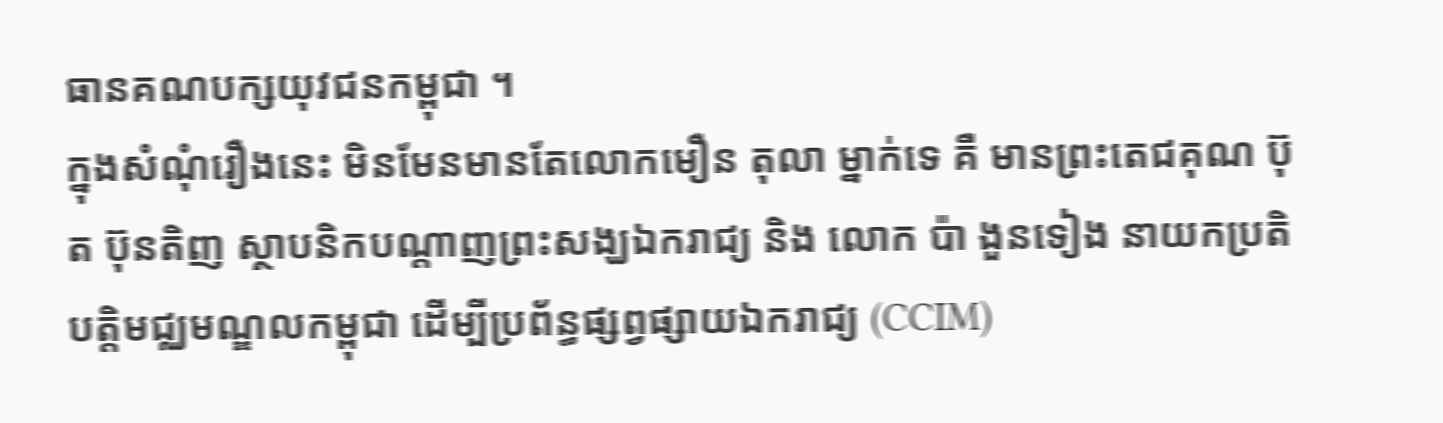ធានគណបក្សយុវជនកម្ពុជា ។
ក្នុងសំណុំរឿងនេះ មិនមែនមានតែលោកមឿន តុលា ម្នាក់ទេ គឺ មានព្រះតេជគុណ ប៊ុត ប៊ុនតិញ ស្ថាបនិកបណ្តាញព្រះសង្ឃឯករាជ្យ និង លោក ប៉ា ងួនទៀង នាយកប្រតិបត្តិមជ្ឈមណ្ឌលកម្ពុជា ដើម្បីប្រព័ន្ធផ្សព្វផ្សាយឯករាជ្យ (CCIM)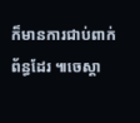ក៏មានការជាប់ពាក់ព័ន្ធដែរ ៕ចេស្តា